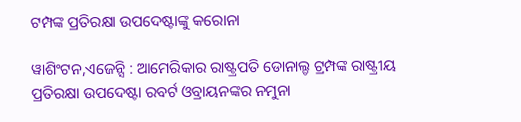ଟମ୍ପଙ୍କ ପ୍ରତିରକ୍ଷା ଉପଦେଷ୍ଟାଙ୍କୁ କରୋନା

ୱାଶିଂଟନ,ଏଜେନ୍ସି : ଆମେରିକାର ରାଷ୍ଟ୍ରପତି ଡୋନାଲ୍ଡ ଟ୍ରମ୍ପଙ୍କ ରାଷ୍ଟ୍ରୀୟ ପ୍ରତିରକ୍ଷା ଉପଦେଷ୍ଟା ରବର୍ଟ ଓବ୍ରାୟନଙ୍କର ନମୁନା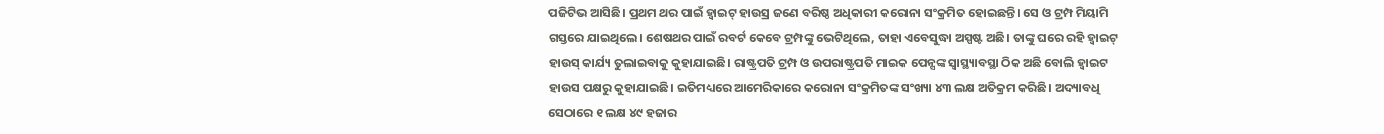ପଜିଟିଭ ଆସିଛି। ପ୍ରଥମ ଥର ପାଇଁ ହ୍ୱାଇଟ୍ ହାଉସ୍ର ଜଣେ ବରିଷ୍ଠ ଅଧିକାରୀ କରୋନା ସଂକ୍ରମିତ ହୋଇଛନ୍ତି। ସେ ଓ ଟ୍ରମ୍ପ ମିୟାମି ଗସ୍ତରେ ଯାଇଥିଲେ। ଶେଷଥର ପାଇଁ ରବର୍ଟ କେବେ ଟ୍ରମ୍ପଙ୍କୁ ଭେଟିଥିଲେ, ତାହା ଏବେସୁଦ୍ଧା ଅସ୍ପଷ୍ଟ ଅଛି। ତାଙ୍କୁ ଘରେ ରହି ହ୍ୱାଇଟ୍ ହାଉସ୍ କାର୍ଯ୍ୟ ତୁଲାଇବାକୁ କୁହାଯାଇଛି। ରାଷ୍ଟ୍ରପତି ଟ୍ରମ୍ପ ଓ ଉପରାଷ୍ଟ୍ରପତି ମାଇକ ପେନ୍ସଙ୍କ ସ୍ୱାସ୍ଥ୍ୟାବସ୍ଥା ଠିକ ଅଛି ବୋଲି ହ୍ୱାଇଟ ହାଉସ ପକ୍ଷରୁ କୁହାଯାଇଛି। ଇତିମଧ୍ୟରେ ଆମେରିକାରେ କରୋନା ସଂକ୍ରମିତଙ୍କ ସଂଖ୍ୟା ୪୩ ଲକ୍ଷ ଅତିକ୍ରମ କରିଛି। ଅଦ୍ୟାବଧି ସେଠାରେ ୧ ଲକ୍ଷ ୪୯ ହଜାର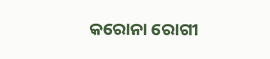କରୋନା ରୋଗୀ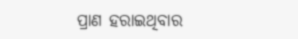ପ୍ରାଣ ହରାଇଥିବାର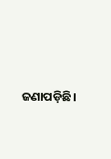ଜଣାପଡ଼ିଛି।